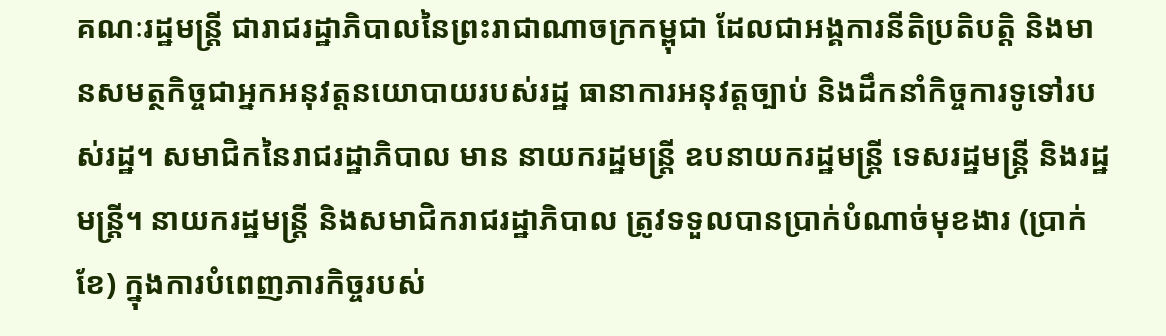គណៈរដ្ឋមន្ត្រី ជារាជរដ្ឋាភិបាលនៃព្រះរាជាណាចក្រកម្ពុជា ដែលជាអង្គការនីតិប្រតិបត្តិ និងមានសមត្ថកិច្ចជាអ្នកអនុវត្តនយោបាយរបស់រដ្ឋ ធានាការអនុវត្តច្បាប់ និងដឹកនាំកិច្ចការទូទៅរបស់រដ្ឋ។ សមាជិកនៃរាជរដ្ឋាភិបាល មាន នាយករដ្ឋមន្ត្រី ឧបនាយករដ្ឋមន្ត្រី ទេសរដ្ឋមន្ត្រី និងរដ្ឋមន្ត្រី។ នាយករដ្ឋមន្ត្រី និងសមាជិករាជរដ្ឋាភិបាល ត្រូវទទួលបានប្រាក់បំណាច់មុខងារ (ប្រាក់ខែ) ក្នុងការបំពេញភារកិច្ចរបស់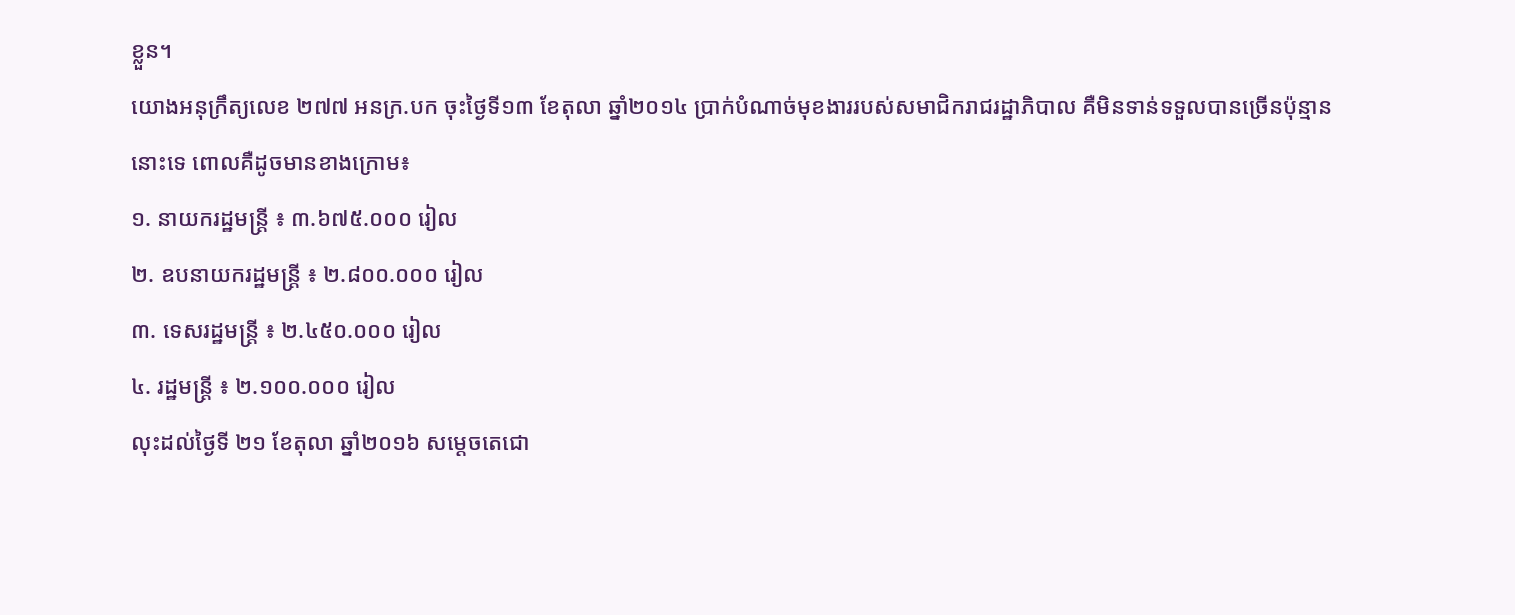ខ្លួន។
យោងអនុក្រឹត្យលេខ ២៧៧ អនក្រ.បក ចុះថ្ងៃទី១៣ ខែតុលា ឆ្នាំ២០១៤ ប្រាក់បំណាច់មុខងាររបស់សមាជិករាជរដ្ឋាភិបាល គឺមិនទាន់ទទួលបានច្រើនប៉ុន្មាននោះទេ ពោលគឺដូចមានខាងក្រោម៖
១. នាយករដ្ឋមន្ត្រី ៖ ៣.៦៧៥.០០០ រៀល
២. ឧបនាយករដ្ឋមន្ត្រី ៖ ២.៨០០.០០០ រៀល
៣. ទេសរដ្ឋមន្ត្រី ៖ ២.៤៥០.០០០ រៀល
៤. រដ្ឋមន្ត្រី ៖ ២.១០០.០០០ រៀល
លុះដល់ថ្ងៃទី ២១ ខែតុលា ឆ្នាំ២០១៦ សម្តេចតេជោ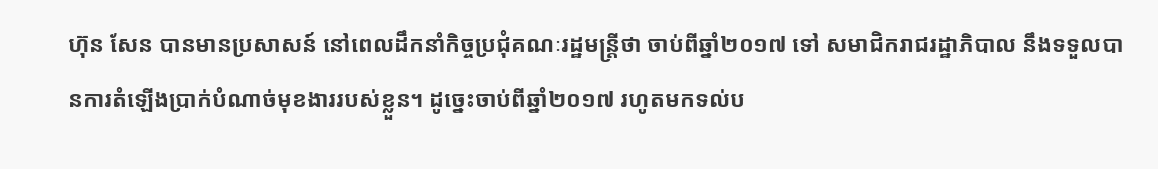ហ៊ុន សែន បានមានប្រសាសន៍ នៅពេលដឹកនាំកិច្ចប្រជុំគណៈរដ្ឋមន្ត្រីថា ចាប់ពីឆ្នាំ២០១៧ ទៅ សមាជិករាជរដ្ឋាភិបាល នឹងទទួលបានការតំឡើងប្រាក់បំណាច់មុខងាររបស់ខ្លួន។ ដូច្នេះចាប់ពីឆ្នាំ២០១៧ រហូតមកទល់ប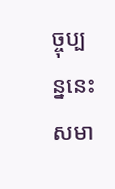ច្ចុប្បន្ននេះ សមា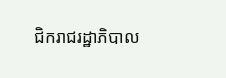ជិករាជរដ្ឋាភិបាល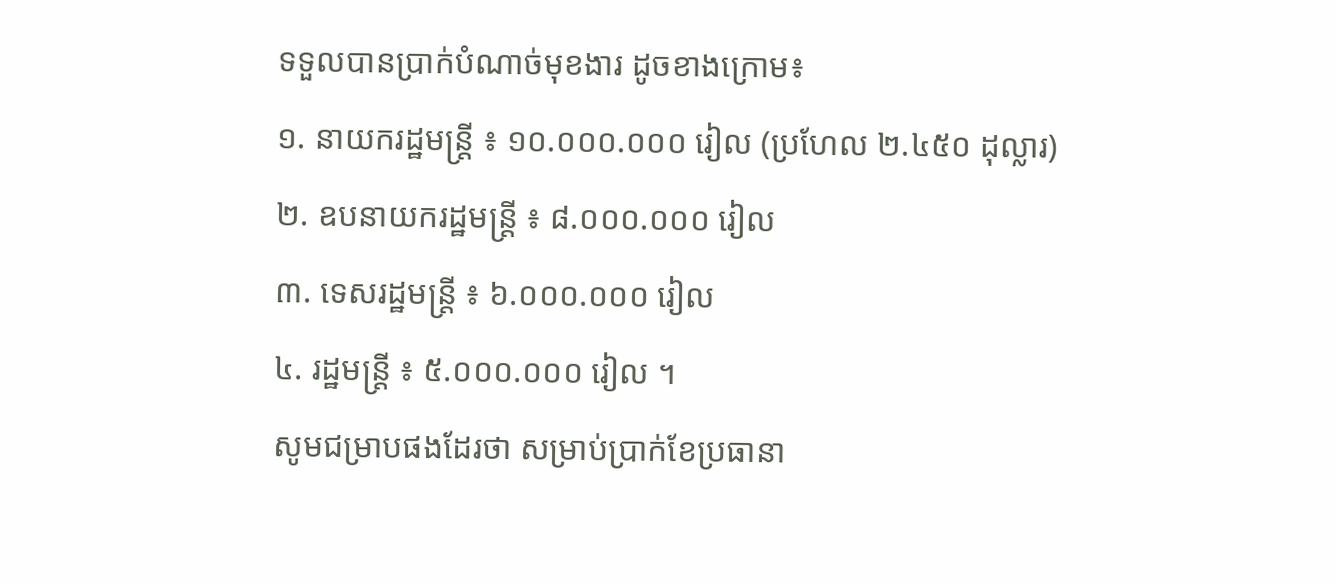ទទួលបានប្រាក់បំណាច់មុខងារ ដូចខាងក្រោម៖
១. នាយករដ្ឋមន្ត្រី ៖ ១០.០០០.០០០ រៀល (ប្រហែល ២.៤៥០ ដុល្លារ)
២. ឧបនាយករដ្ឋមន្ត្រី ៖ ៨.០០០.០០០ រៀល
៣. ទេសរដ្ឋមន្ត្រី ៖ ៦.០០០.០០០ រៀល
៤. រដ្ឋមន្ត្រី ៖ ៥.០០០.០០០ រៀល ។
សូមជម្រាបផងដែរថា សម្រាប់ប្រាក់ខែប្រធានា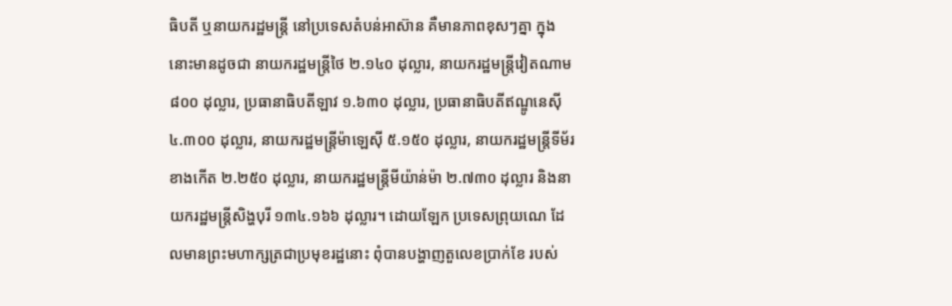ធិបតី ឬនាយករដ្ឋមន្ត្រី នៅប្រទេសតំបន់អាស៊ាន គឺមានភាពខុសៗគ្នា ក្នុងនោះមានដូចជា នាយករដ្ឋមន្ត្រីថៃ ២.១៤០ ដុល្លារ, នាយករដ្ឋមន្ត្រីវៀតណាម ៨០០ ដុល្លារ, ប្រធានាធិបតីឡាវ ១.៦៣០ ដុល្លារ, ប្រធានាធិបតីឥណ្ឌូនេស៊ី ៤.៣០០ ដុល្លារ, នាយករដ្ឋមន្ត្រីម៉ាឡេស៊ី ៥.១៥០ ដុល្លារ, នាយករដ្ឋមន្ត្រីទីម័រខាងកើត ២.២៥០ ដុល្លារ, នាយករដ្ឋមន្ត្រីមីយ៉ាន់ម៉ា ២.៧៣០ ដុល្លារ និងនាយករដ្ឋមន្ត្រីសិង្ហបុរី ១៣៤.១៦៦ ដុល្លារ។ ដោយឡែក ប្រទេសព្រុយណេ ដែលមានព្រះមហាក្សត្រជាប្រមុខរដ្ឋនោះ ពុំបានបង្ហាញតួលេខប្រាក់ខែ របស់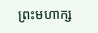ព្រះមហាក្ស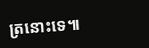ត្រនោះទេ៕